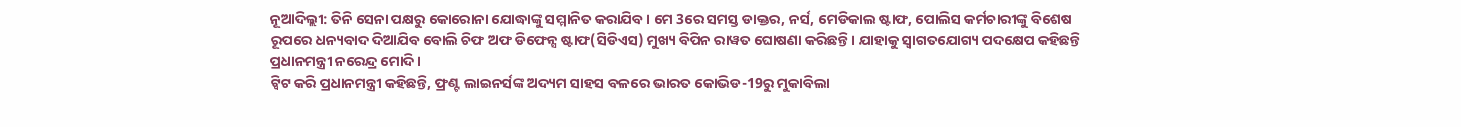ନୂଆଦିଲ୍ଲୀ: ତିନି ସେନା ପକ୍ଷରୁ କୋରୋନା ଯୋଦ୍ଧାଙ୍କୁ ସମ୍ମାନିତ କରାଯିବ । ମେ 3ରେ ସମସ୍ତ ଡାକ୍ତର, ନର୍ସ, ମେଡିକାଲ ଷ୍ଟାଫ, ପୋଲିସ କର୍ମଚାରୀଙ୍କୁ ବିଶେଷ ରୂପରେ ଧନ୍ୟବାଦ ଦିଆଯିବ ବୋଲି ଚିଫ ଅଫ ଡିଫେନ୍ସ ଷ୍ଟାଫ(ସିଡିଏସ) ମୁଖ୍ୟ ବିପିନ ରାୱତ ଘୋଷଣା କରିଛନ୍ତି । ଯାହାକୁ ସ୍ବାଗତଯୋଗ୍ୟ ପଦକ୍ଷେପ କହିଛନ୍ତି ପ୍ରଧାନମନ୍ତ୍ରୀ ନରେନ୍ଦ୍ର ମୋଦି ।
ଟ୍ବିଟ କରି ପ୍ରଧାନମନ୍ତ୍ରୀ କହିଛନ୍ତି, ଫ୍ରଣ୍ଟ ଲାଇନର୍ସଙ୍କ ଅଦ୍ୟମ ସାହସ ବଳରେ ଭାରତ କୋଭିଡ-19ରୁ ମୁକାବିଲା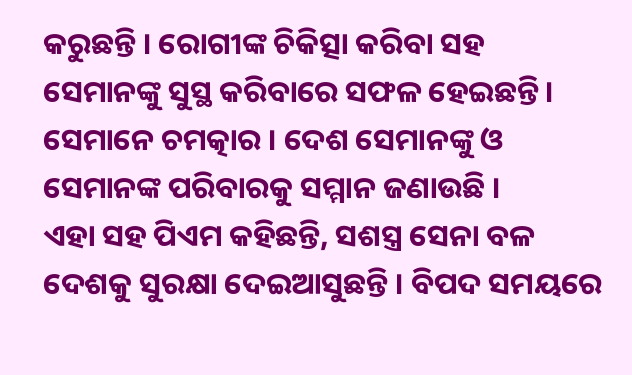କରୁଛନ୍ତି । ରୋଗୀଙ୍କ ଚିକିତ୍ସା କରିବା ସହ ସେମାନଙ୍କୁ ସୁସ୍ଥ କରିବାରେ ସଫଳ ହେଇଛନ୍ତି । ସେମାନେ ଚମତ୍କାର । ଦେଶ ସେମାନଙ୍କୁ ଓ ସେମାନଙ୍କ ପରିବାରକୁ ସମ୍ମାନ ଜଣାଉଛି ।
ଏହା ସହ ପିଏମ କହିଛନ୍ତି, ସଶସ୍ତ୍ର ସେନା ବଳ ଦେଶକୁ ସୁରକ୍ଷା ଦେଇଆସୁଛନ୍ତି । ବିପଦ ସମୟରେ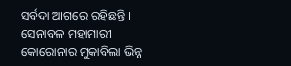ସର୍ବଦା ଆଗରେ ରହିଛନ୍ତି । ସେନାବଳ ମହାମାରୀ କୋରୋନାର ମୁକାବିଲା ଭିନ୍ନ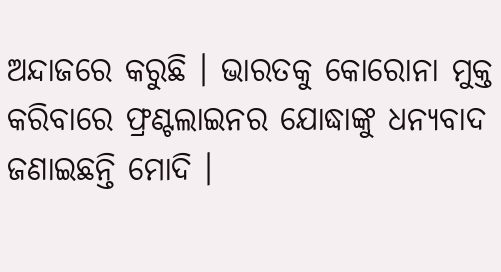ଅନ୍ଦାଜରେ କରୁଛି । ଭାରତକୁ କୋରୋନା ମୁକ୍ତ କରିବାରେ ଫ୍ରଣ୍ଟଲାଇନର ଯୋଦ୍ଧାଙ୍କୁ ଧନ୍ୟବାଦ ଜଣାଇଛନ୍ତି ମୋଦି ।